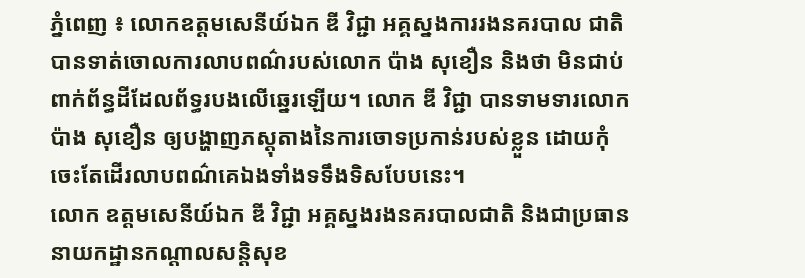ភ្នំពេញ ៖ លោកឧត្តមសេនីយ៍ឯក ឌី វិជ្ជា អគ្គស្នងការរងនគរបាល ជាតិ បានទាត់ចោលការលាបពណ៌របស់លោក ប៉ាង សុខឿន និងថា មិនជាប់ពាក់ព័ន្ធដីដែលព័ទ្ធរបងលើឆ្នេរឡើយ។ លោក ឌី វិជ្ជា បានទាមទារលោក ប៉ាង សុខឿន ឲ្យបង្ហាញភស្តុតាងនៃការចោទប្រកាន់របស់ខ្លួន ដោយកុំចេះតែដើរលាបពណ៌គេឯងទាំងទទឹងទិសបែបនេះ។
លោក ឧត្តមសេនីយ៍ឯក ឌី វិជ្ជា អគ្គស្នងរងនគរបាលជាតិ និងជាប្រធាននាយកដ្ឋានកណ្តាលសន្តិសុខ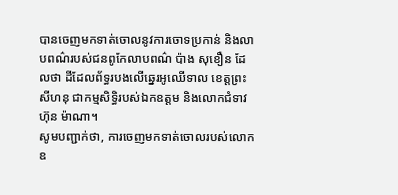បានចេញមកទាត់ចោលនូវការចោទប្រកាន់ និងលាបពណ៌របស់ជនពូកែលាបពណ៌ ប៉ាង សុខឿន ដែលថា ដីដែលព័ទ្ធរបងលើឆ្នេរអូឈើទាល ខេត្តព្រះសីហនុ ជាកម្មសិទ្ធិរបស់ឯកឧត្តម និងលោកជំទាវ ហ៊ុន ម៉ាណា។
សូមបញ្ជាក់ថា, ការចេញមកទាត់ចោលរបស់លោកឧ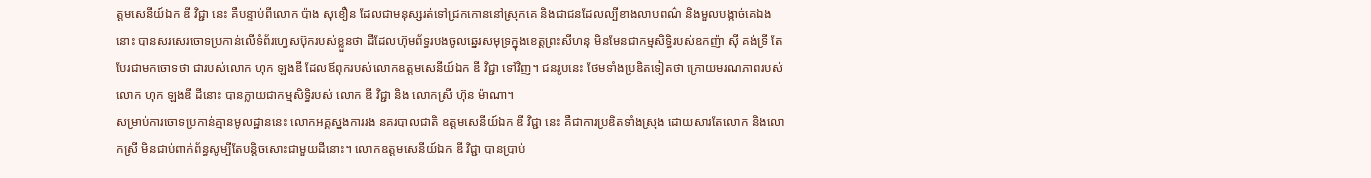ត្តមសេនីយ៍ឯក ឌី វិជ្ជា នេះ គឺបន្ទាប់ពីលោក ប៉ាង សុខឿន ដែលជាមនុស្សរត់ទៅជ្រកកោននៅស្រុកគេ និងជាជនដែលល្បីខាងលាបពណ៌ និងមួលបង្កាច់គេឯងនោះ បានសរសេរចោទប្រកាន់លើទំព័រហ្វេសប៊ុករបស់ខ្លួនថា ដីដែលហ៊ុមព័ទ្ធរបងចូលឆ្នេរសមុទ្រក្នុងខេត្តព្រះសីហនុ មិនមែនជាកម្មសិទ្ធិរបស់ឧកញ៉ា ស៊ី គង់ទ្រី តែបែរជាមកចោទថា ជារបស់លោក ហុក ឡងឌី ដែលឪពុករបស់លោកឧត្តមសេនីយ៍ឯក ឌី វិជ្ជា ទៅវិញ។ ជនរូបនេះ ថែមទាំងប្រឌិតទៀតថា ក្រោយមរណភាពរបស់ លោក ហុក ឡងឌី ដីនោះ បានក្លាយជាកម្មសិទ្ធិរបស់ លោក ឌី វិជ្ជា និង លោកស្រី ហ៊ុន ម៉ាណា។
សម្រាប់ការចោទប្រកាន់គ្មានមូលដ្ឋាននេះ លោកអគ្គស្នងការរង នគរបាលជាតិ ឧត្តមសេនីយ៍ឯក ឌី វិជ្ជា នេះ គឺជាការប្រឌិតទាំងស្រុង ដោយសារតែលោក និងលោកស្រី មិនជាប់ពាក់ព័ន្ធសូម្បីតែបន្តិចសោះជាមួយដីនោះ។ លោកឧត្តមសេនីយ៍ឯក ឌី វិជ្ជា បានប្រាប់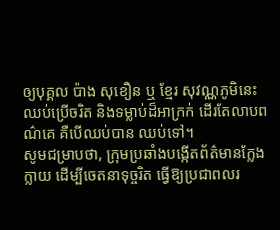ឲ្យបុគ្គល ប៉ាង សុខឿន ឬ ខែ្មរ សុវណ្ណភូមិនេះ ឈប់ប្រើចរិត និងទម្លាប់ដ៏អាក្រក់ ដើរតែលាបពណ៌គេ គឺបើឈប់បាន ឈប់ទៅ។
សូមជម្រាបថា, ក្រុមប្រឆាំងបង្កើតព័ត៌មានក្លែងក្លាយ ដើម្បីចេតនាទុច្ចរិត ធ្វើឱ្យប្រជាពលរ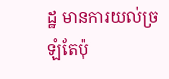ដ្ឋ មានការយល់ច្រឡំតែប៉ុ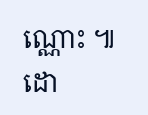ណ្ណោះ ៕
ដោ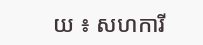យ ៖ សហការី